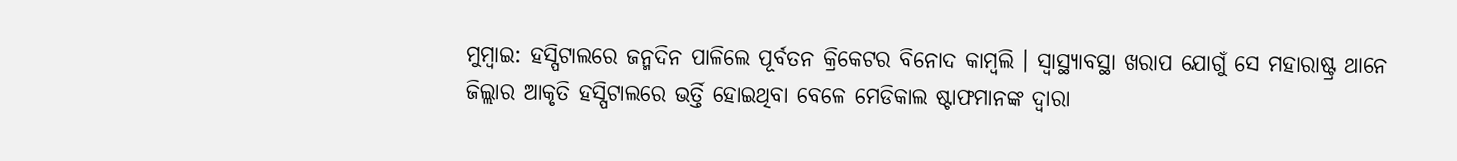ମୁମ୍ବାଇ: ହସ୍ପିଟାଲରେ ଜନ୍ମଦିନ ପାଳିଲେ ପୂର୍ବତନ କ୍ରିକେଟର ବିନୋଦ କାମ୍ବଲି । ସ୍ୱାସ୍ଥ୍ୟାବସ୍ଥା ଖରାପ ଯୋଗୁଁ ସେ ମହାରାଷ୍ଟ୍ର ଥାନେ ଜିଲ୍ଲାର ଆକୃତି ହସ୍ପିଟାଲରେ ଭର୍ତ୍ତି ହୋଇଥିବା ବେଳେ ମେଡିକାଲ ଷ୍ଟାଫମାନଙ୍କ ଦ୍ୱାରା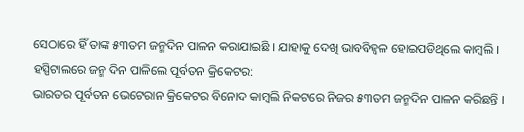ସେଠାରେ ହିଁ ତାଙ୍କ ୫୩ତମ ଜନ୍ମଦିନ ପାଳନ କରାଯାଇଛି । ଯାହାକୁ ଦେଖି ଭାବବିହ୍ୱଳ ହୋଇପଡିଥିଲେ କାମ୍ବଲି ।
ହସ୍ପିଟାଲରେ ଜନ୍ମ ଦିନ ପାଳିଲେ ପୂର୍ବତନ କ୍ରିକେଟର:
ଭାରତର ପୂର୍ବତନ ଭେଟେରାନ କ୍ରିକେଟର ବିନୋଦ କାମ୍ବଲି ନିକଟରେ ନିଜର ୫୩ତମ ଜନ୍ମଦିନ ପାଳନ କରିଛନ୍ତି ।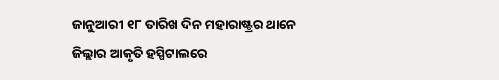ଜାନୁଆରୀ ୧୮ ତାରିଖ ଦିନ ମହାରାଷ୍ଟ୍ରର ଥାନେ ଜିଲ୍ଲାର ଆକୃତି ହସ୍ପିଟାଲରେ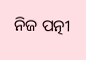ନିଜ ପତ୍ନୀ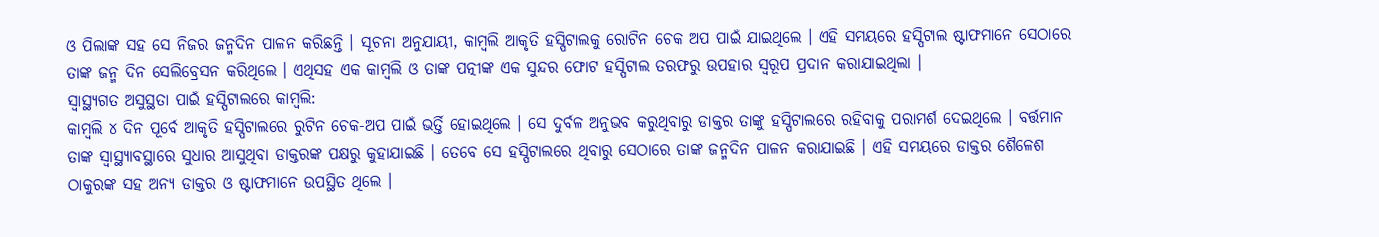ଓ ପିଲାଙ୍କ ସହ ସେ ନିଜର ଜନ୍ମଦିନ ପାଳନ କରିଛନ୍ତି । ସୂଚନା ଅନୁଯାୟୀ, କାମ୍ବଲି ଆକୃତି ହସ୍ପିଟାଲକୁ ରୋଟିନ ଚେକ ଅପ ପାଇଁ ଯାଇଥିଲେ । ଏହି ସମୟରେ ହସ୍ପିଟାଲ ଷ୍ଟାଫମାନେ ସେଠାରେ ତାଙ୍କ ଜନ୍ମ ଦିନ ସେଲିବ୍ରେସନ କରିଥିଲେ । ଏଥିସହ ଏକ କାମ୍ବଲି ଓ ତାଙ୍କ ପତ୍ନୀଙ୍କ ଏକ ସୁନ୍ଦର ଫୋଟ ହସ୍ପିଟାଲ ତରଫରୁ ଉପହାର ସ୍ବରୂପ ପ୍ରଦାନ କରାଯାଇଥିଲା ।
ସ୍ୱାସ୍ଥ୍ୟଗତ ଅସୁସ୍ଥତା ପାଇଁ ହସ୍ପିଟାଲରେ କାମ୍ବଲି:
କାମ୍ବଲି ୪ ଦିନ ପୂର୍ବେ ଆକୃତି ହସ୍ପିଟାଲରେ ରୁଟିନ ଚେକ-ଅପ ପାଇଁ ଭର୍ତ୍ତି ହୋଇଥିଲେ । ସେ ଦୁର୍ବଳ ଅନୁଭବ କରୁଥିବାରୁ ଡାକ୍ତର ତାଙ୍କୁ ହସ୍ପିଟାଲରେ ରହିବାକୁ ପରାମର୍ଶ ଦେଇଥିଲେ । ବର୍ତ୍ତମାନ ତାଙ୍କ ସ୍ୱାସ୍ଥ୍ୟାବସ୍ଥାରେ ସୁଧାର ଆସୁଥିବା ଡାକ୍ତରଙ୍କ ପକ୍ଷରୁ କୁହାଯାଇଛି । ତେବେ ସେ ହସ୍ପିଟାଲରେ ଥିବାରୁ ସେଠାରେ ତାଙ୍କ ଜନ୍ମଦିନ ପାଳନ କରାଯାଇଛି । ଏହି ସମୟରେ ଡାକ୍ତର ଶୈଳେଶ ଠାକୁରଙ୍କ ସହ ଅନ୍ୟ ଡାକ୍ତର ଓ ଷ୍ଟାଫମାନେ ଉପସ୍ଥିତ ଥିଲେ ।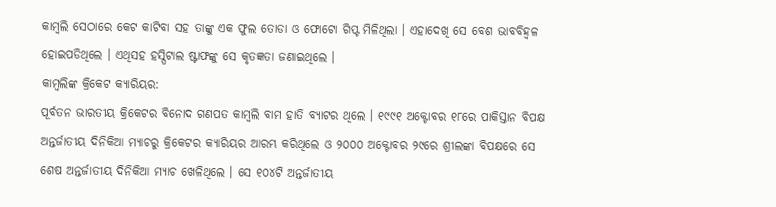କାମ୍ବଲି ସେଠାରେ କେଟ କାଟିବା ସହ ତାଙ୍କୁ ଏକ ଫୁଲ ତୋଡା ଓ ଫୋଟୋ ଗିପ୍ଟ ମିଳିଥିଲା । ଏହାଦେଖି ସେ ବେଶ ଭାବବିହ୍ୱଳ ହୋଇପଡିଥିଲେ । ଏଥିସହ ହସ୍ପିଟାଲ ଷ୍ଟାଫଙ୍କୁ ସେ କୃତଜ୍ଞତା ଜଣାଇଥିଲେ ।
କାମ୍ବଲିଙ୍କ କ୍ରିକେଟ କ୍ୟାରିୟର:
ପୂର୍ବତନ ଭାରତୀୟ କ୍ରିକେଟର ବିନୋଦ ଗଣପତ କାମ୍ବଲି ବାମ ହାତି ବ୍ୟାଟର ଥିଲେ । ୧୯୯୧ ଅକ୍ଟୋବର ୧୮ରେ ପାକିସ୍ତାନ ବିପକ୍ଷ ଅନ୍ତର୍ଜାତୀୟ ଦିନିକିଆ ମ୍ୟାଚରୁ କ୍ରିକେଟର କ୍ୟାରିୟର ଆରମ୍ଭ କରିଥିଲେ ଓ ୨୦୦୦ ଅକ୍ଟୋବର ୨୯ରେ ଶ୍ରୀଲଙ୍କା ବିପକ୍ଷରେ ସେ ଶେଷ ଅନ୍ତର୍ଜାତୀୟ ଦିନିକିଆ ମ୍ୟାଚ ଖେଳିଥିଲେ । ସେ ୧୦୪ଟି ଅନ୍ତର୍ଜାତୀୟ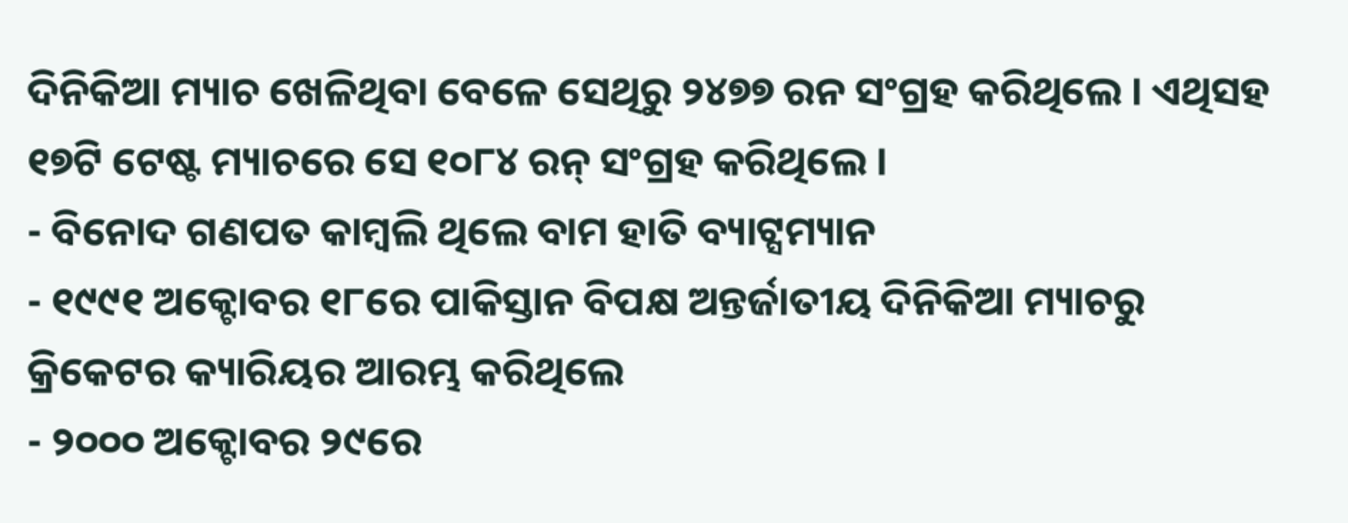ଦିନିକିଆ ମ୍ୟାଚ ଖେଳିଥିବା ବେଳେ ସେଥିରୁ ୨୪୭୭ ରନ ସଂଗ୍ରହ କରିଥିଲେ । ଏଥିସହ ୧୭ଟି ଟେଷ୍ଟ ମ୍ୟାଚରେ ସେ ୧୦୮୪ ରନ୍ ସଂଗ୍ରହ କରିଥିଲେ ।
- ବିନୋଦ ଗଣପତ କାମ୍ବଲି ଥିଲେ ବାମ ହାତି ବ୍ୟାଟ୍ସମ୍ୟାନ
- ୧୯୯୧ ଅକ୍ଟୋବର ୧୮ରେ ପାକିସ୍ତାନ ବିପକ୍ଷ ଅନ୍ତର୍ଜାତୀୟ ଦିନିକିଆ ମ୍ୟାଚରୁ କ୍ରିକେଟର କ୍ୟାରିୟର ଆରମ୍ଭ କରିଥିଲେ
- ୨୦୦୦ ଅକ୍ଟୋବର ୨୯ରେ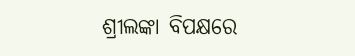ଶ୍ରୀଲଙ୍କା ବିପକ୍ଷରେ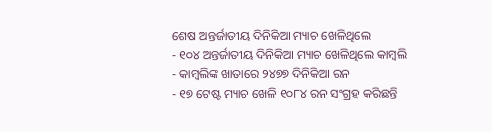ଶେଷ ଅନ୍ତର୍ଜାତୀୟ ଦିନିକିଆ ମ୍ୟାଚ ଖେଳିଥିଲେ
- ୧୦୪ ଅନ୍ତର୍ଜାତୀୟ ଦିନିକିଆ ମ୍ୟାଚ ଖେଳିଥିଲେ କାମ୍ବଲି
- କାମ୍ବଲିଙ୍କ ଖାତାରେ ୨୪୭୭ ଦିନିକିଆ ରନ
- ୧୭ ଟେଷ୍ଟ ମ୍ୟାଚ ଖେଳି ୧୦୮୪ ରନ ସଂଗ୍ରହ କରିଛନ୍ତି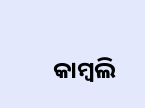କାମ୍ବଲି